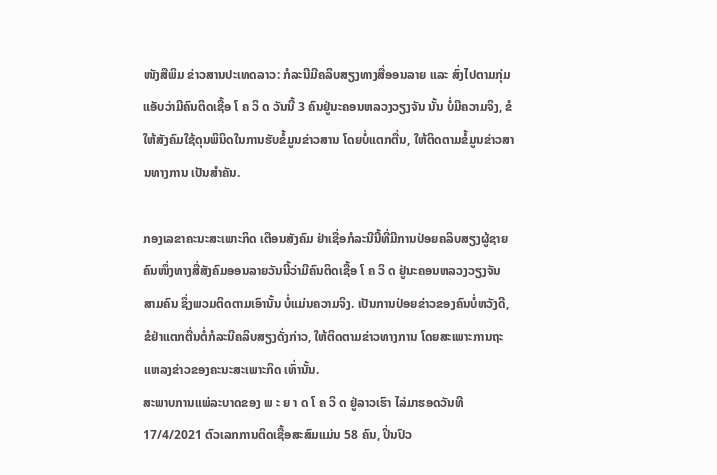ໜັງສືພິມ ຂ່າວສານປະເທດລາວ: ກໍລະນີມີຄລິບສຽງທາງສື່ອອນລາຍ ແລະ ສົ່ງໄປຕາມກຸ່ມແອັບວ່າມີຄົນຕິດເຊື້ອ ໂ ຄ ວິ ດ ວັນນີ້ 3 ຄົນຢູ່ນະຄອນຫລວງວຽງຈັນ ນັ້ນ ບໍ່ມີຄວາມຈິງ, ຂໍໃຫ້ສັງຄົມໃຊ້ດຸນພິນິດໃນການຮັບຂໍ້ມູນຂ່າວສານ ໂດຍບໍ່ແຕກຕື່ນ, ໃຫ້ຕິດຕາມຂໍ້ມູນຂ່າວສານທາງການ ເປັນສໍາຄັນ.

ກອງເລຂາຄະນະສະເພາະກິດ ເຕືອນສັງຄົມ ຢ່າເຊື່ອກໍລະນີນີ້ທີ່ມີການປ່ອຍຄລິບສຽງຜູ້ຊາຍຄົນໜຶ່ງທາງສື່ສັງຄົມອອນລາຍວັນນີ້ວ່າມີຄົນຕິດເຊື້ອ ໂ ຄ ວິ ດ ຢູ່ນະຄອນຫລວງວຽງຈັນ ສາມຄົນ ຊຶ່ງພວມຕິດຕາມເອົານັ້ນ ບໍ່ແມ່ນຄວາມຈິງ. ເປັນການປ່ອຍຂ່າວຂອງຄົນບໍ່ຫວັງດີ, ຂໍຢ່າແຕກຕື່ນຕໍ່ກໍລະນີຄລິບສຽງດັ່ງກ່າວ, ໃຫ້ຕິດຕາມຂ່າວທາງການ ໂດຍສະເພາະການຖະແຫລງຂ່າວຂອງຄະນະສະເພາະກິດ ເທົ່ານັ້ນ.
ສະພາບການແພ່ລະບາດຂອງ ພ ະ ຍ າ ດ ໂ ຄ ວິ ດ ຢູ່ລາວເຮົາ ໄລ່ມາຮອດວັນທີ 17/4/2021 ຕົວເລກການຕິດເຊື້ອສະສົມແມ່ນ 58 ຄົນ, ປິ່ນປົວ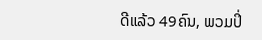ດີແລ້ວ 49ຄົນ, ພວມປິ່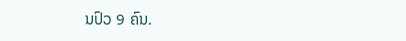ນປົວ 9 ຄົນ.